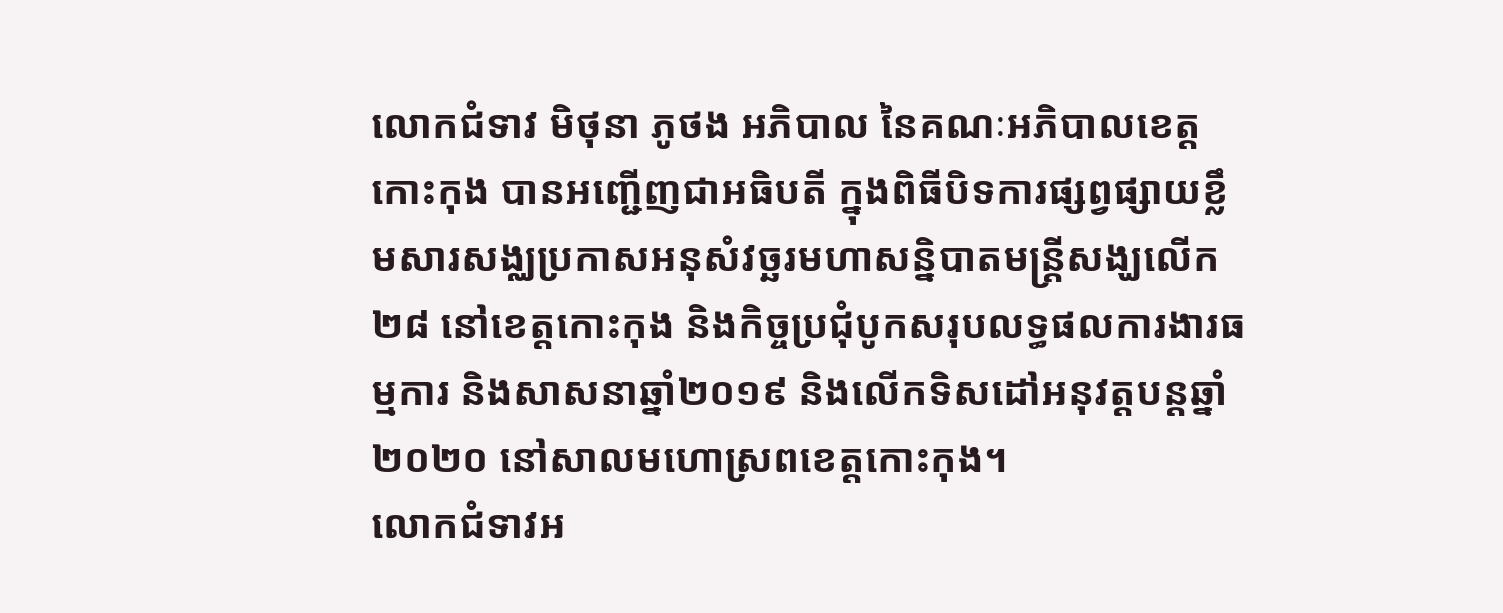លោកជំទាវ មិថុនា ភូថង អភិបាល នៃគណៈអភិបាលខេត្តកោះកុង បានអញ្ជើញជាអធិបតី ក្នុងពិធីបិទការផ្សព្វផ្សាយខ្លឹមសារសង្ឈប្រកាសអនុសំវច្ឆរមហាសន្និបាតមន្ត្រីសង្ឃលើក២៨ នៅខេត្តកោះកុង និងកិច្ចប្រជុំបូកសរុបលទ្ធផលការងារធម្មការ និងសាសនាឆ្នាំ២០១៩ និងលើកទិសដៅអនុវត្តបន្តឆ្នាំ២០២០ នៅសាលមហោស្រពខេត្តកោះកុង។
លោកជំទាវអ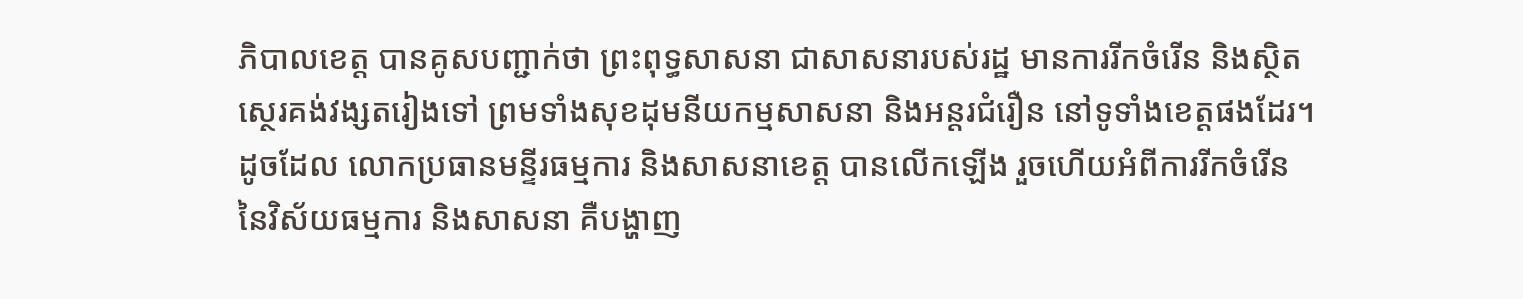ភិបាលខេត្ត បានគូសបញ្ជាក់ថា ព្រះពុទ្ធសាសនា ជាសាសនារបស់រដ្ឋ មានការរីកចំរើន និងស្ថិតស្ថេរគង់វង្សតរៀងទៅ ព្រមទាំងសុខដុមនីយកម្មសាសនា និងអន្តរជំរឿន នៅទូទាំងខេត្តផងដែរ។ ដូចដែល លោកប្រធានមន្ទីរធម្មការ និងសាសនាខេត្ត បានលើកឡើង រួចហើយអំពីការរីកចំរើន នៃវិស័យធម្មការ និងសាសនា គឺបង្ហាញ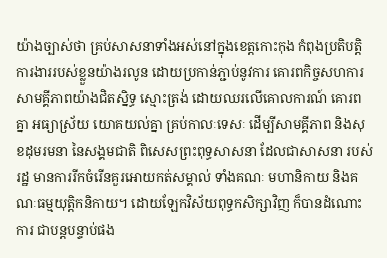យ៉ាងច្បាស់ថា គ្រប់សាសនាទាំងអស់នៅក្នុងខេត្តកោះកុង កំពុងប្រតិបត្តិការងាររបស់ខ្លួនយ៉ាងរលូន ដោយប្រកាន់ភ្ជាប់នូវការ គោរពកិច្ចសហការ សាមគ្គីភាពយ៉ាងជិតស្និទ្ធ ស្មោះត្រង់ ដោយឈរលើគោលការណ៍ គោរពគ្នា អធ្យាស្រ័យ យោគយល់គ្នា គ្រប់កាលៈទេសៈ ដើម្បីសាមគ្គីភាព និងសុខដុមរមនា នៃសង្គមជាតិ ពិសេសព្រះពុទ្ធសាសនា ដែលជាសាសនា របស់រដ្ឋ មានការរីកចំរើនគួរអោយកត់សម្គាល់ ទាំងគណៈ មហានិកាយ និងគណៈធម្មយុត្តិកនិកាយ។ ដោយឡែកវិស័យពុទ្ធកសិក្សាវិញ ក៏បានដំណោះការ ជាបន្តបន្ទាប់ផង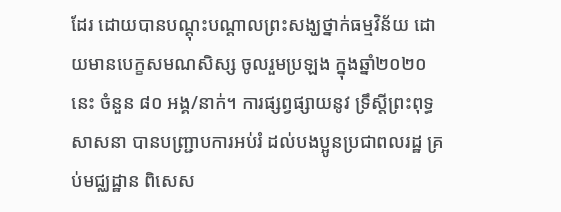ដែរ ដោយបានបណ្តុះបណ្តាលព្រះសង្ឃថ្នាក់ធម្មវិន័យ ដោយមានបេក្ខសមណសិស្ស ចូលរួមប្រឡង ក្នុងឆ្នាំ២០២០នេះ ចំនួន ៨០ អង្គ/នាក់។ ការផ្សព្វផ្សាយនូវ ទ្រឹស្តីព្រះពុទ្ធសាសនា បានបញ្ជ្រាបការអប់រំ ដល់បងប្អូនប្រជាពលរដ្ឋ គ្រប់មជ្ឈដ្ឋាន ពិសេស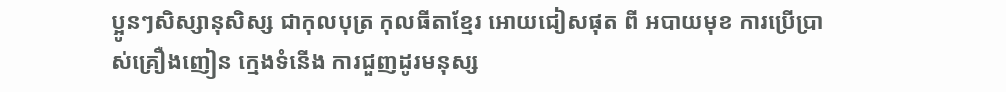ប្អូនៗសិស្សានុសិស្ស ជាកុលបុត្រ កុលធីតាខ្មែរ អោយជៀសផុត ពី អបាយមុខ ការប្រើប្រាស់គ្រឿងញៀន ក្មេងទំនើង ការជួញដូរមនុស្ស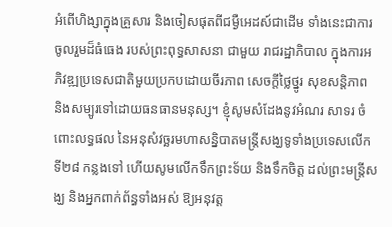អំពើហិង្សាក្នុងគ្រួសារ និងចៀសផុតពីជម្ងឺអេដស៍ជាដើម ទាំងនេះជាការចូលរួមដ៏ធំធេង របស់ព្រះពុទ្ធសាសនា ជាមួយ រាជរដ្ឋាភិបាល ក្នុងការអភិវឌ្ឍប្រទេសជាតិមួយប្រកបដោយចីរភាព សេចក្តីថ្លៃថ្នូរ សុខសន្តិភាព និងសម្បូរទៅដោយធនធានមនុស្ស។ ខ្ញុំសូមសំដែងនូវអំណរ សាទរ ចំពោះលទ្ធផល នៃអនុសំវច្ឆរមហាសន្និបាតមន្ត្រីសង្ឃទូទាំងប្រទេសលើកទី២៨ កន្លងទៅ ហើយសូមលើកទឹកព្រះទ័យ និងទឹកចិត្ត ដល់ព្រះមន្ត្រីសង្ឃ និងអ្នកពាក់ព័ន្ធទាំងអស់ ឱ្យអនុវត្ត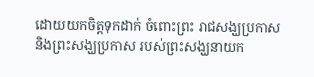ដោយយកចិត្តទុកដាក់ ចំពោះព្រះ រាជសង្ឃប្រកាស និងព្រះសង្ឃប្រកាស របស់ព្រះសង្ឃនាយក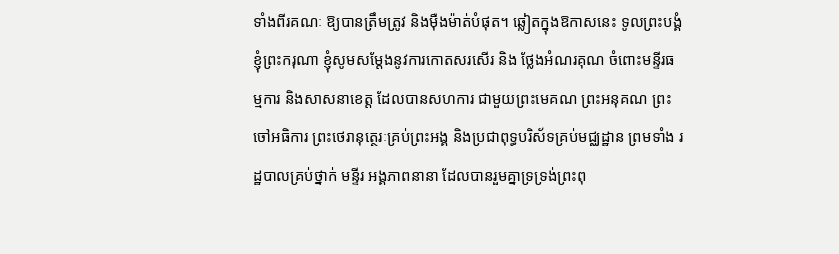ទាំងពីរគណៈ ឱ្យបានត្រឹមត្រូវ និងម៉ឺងម៉ាត់បំផុត។ ឆ្លៀតក្នុងឱកាសនេះ ទូលព្រះបង្គំ ខ្ញុំព្រះករុណា ខ្ញុំសូមសម្តែងនូវការកោតសរសើរ និង ថ្លែងអំណរគុណ ចំពោះមន្ទីរធម្មការ និងសាសនាខេត្ត ដែលបានសហការ ជាមួយព្រះមេគណ ព្រះអនុគណ ព្រះចៅអធិការ ព្រះថេរានុត្ថេរៈគ្រប់ព្រះអង្គ និងប្រជាពុទ្ធបរិស័ទគ្រប់មជ្ឈដ្ឋាន ព្រមទាំង រដ្ឋបាលគ្រប់ថ្នាក់ មន្ទីរ អង្គភាពនានា ដែលបានរួមគ្នាទ្រទ្រង់ព្រះពុ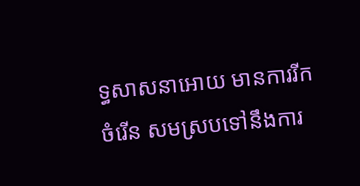ទ្ធសាសនាអោយ មានការរីកចំរើន សមស្របទៅនឹងការ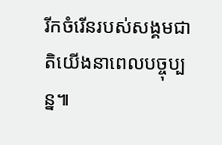រីកចំរើនរបស់សង្គមជាតិយើងនាពេលបច្ចុប្បន្ន៕